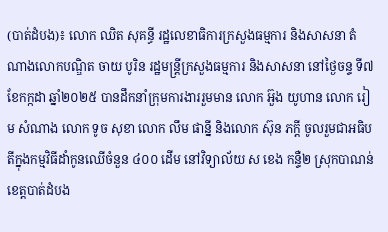(បាត់ដំបង)៖ លោក ឈិត សុគន្ធី រដ្ឋលេខាធិការក្រសួងធម្មការ និងសាសនា តំណាងលោកបណ្ឌិត ចាយ បូរិន រដ្ឋមន្ត្រីក្រសួងធម្មការ និងសាសនា នៅថ្ងៃចន្ទ ទី៧ ខែកក្កដា ឆ្នាំ២០២៥ បានដឹកនាំក្រុមការងាររួមមាន លោក អ៊ួង យូហាន លោក រៀម សំណាង លោក ទូច សុខា លោក លឹម ផាន្នី និងលោក ស៊ុន ភក្តី ចូលរួមជាអធិបតីក្នុងកម្មវិធីដាំកូនឈើចំនួន ៤០០ ដើម នៅវិទ្យាល័យ ស ខេង កន្ទឺ២ ស្រុកបាណន់ ខេត្តបាត់ដំបង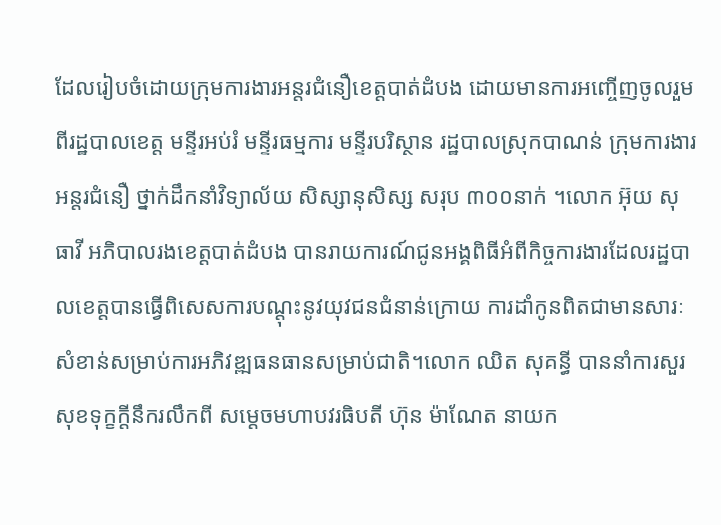ដែលរៀបចំដោយក្រុមការងារអន្តរជំនឿខេត្តបាត់ដំបង ដោយមានការអញ្ចើញចូលរួមពីរដ្ឋបាលខេត្ត មន្ទីរអប់រំ មន្ទីរធម្មការ មន្ទីរបរិស្ថាន រដ្ឋបាលស្រុកបាណន់ ក្រុមការងារអន្តរជំនឿ ថ្នាក់ដឹកនាំវិទ្យាល័យ សិស្សានុសិស្ស សរុប ៣០០នាក់ ។លោក អ៊ុយ សុធាវី អភិបាលរងខេត្តបាត់ដំបង បានរាយការណ៍ជូនអង្គពិធីអំពីកិច្ចការងារដែលរដ្ឋបាលខេត្តបានធ្វើពិសេសការបណ្តុះនូវយុវជនជំនាន់ក្រោយ ការដាំកូនពិតជាមានសារៈសំខាន់សម្រាប់ការអភិវឌ្ឍធនធានសម្រាប់ជាតិ។លោក ឈិត សុគន្ធី បាននាំការសួរសុខទុក្ខក្តីនឹករលឹកពី សម្តេចមហាបវរធិបតី ហ៊ុន ម៉ាណែត នាយក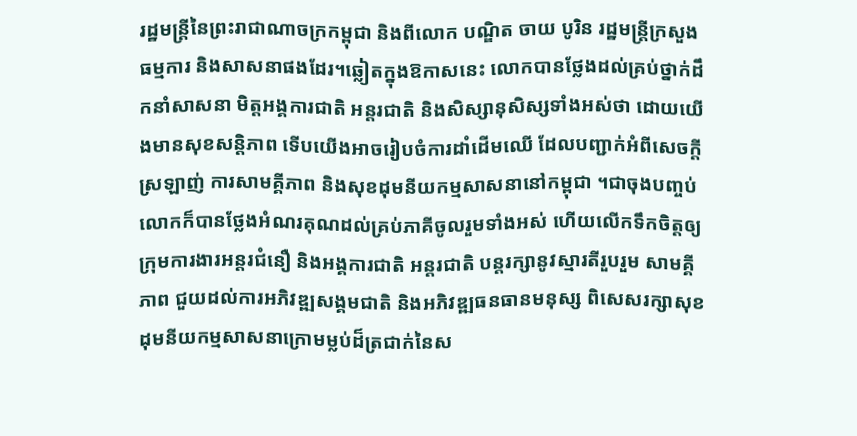រដ្ឋមន្ត្រីនៃព្រះរាជាណាចក្រកម្ពុជា និងពីលោក បណ្ឌិត ចាយ បូរិន រដ្ឋមន្ត្រីក្រសួងធម្មការ និងសាសនាផងដែរ។ឆ្លៀតក្នុងឱកាសនេះ លោកបានថ្លែងដល់គ្រប់ថ្នាក់ដឹកនាំសាសនា មិត្តអង្គការជាតិ អន្តរជាតិ និងសិស្សានុសិស្សទាំងអស់ថា ដោយយើងមានសុខសន្តិភាព ទើបយើងអាចរៀបចំការដាំដើមឈើ ដែលបញ្ជាក់អំពីសេចក្តីស្រឡាញ់ ការសាមគ្គីភាព និងសុខដុមនីយកម្មសាសនានៅកម្ពុជា ។ជាចុងបញ្ចប់ លោកក៏បានថ្លែងអំណរគុណដល់គ្រប់ភាគីចូលរួមទាំងអស់ ហើយលើកទឹកចិត្តឲ្យក្រុមការងារអន្តរជំនឿ និងអង្គការជាតិ អន្តរជាតិ បន្តរក្សានូវស្មារតីរួបរួម សាមគ្គីភាព ជួយដល់ការអភិវឌ្ឍសង្គមជាតិ និងអភិវឌ្ឍធនធានមនុស្ស ពិសេសរក្សាសុខដុមនីយកម្មសាសនាក្រោមម្លប់ដ៏ត្រជាក់នៃស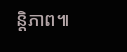ន្តិភាព៕